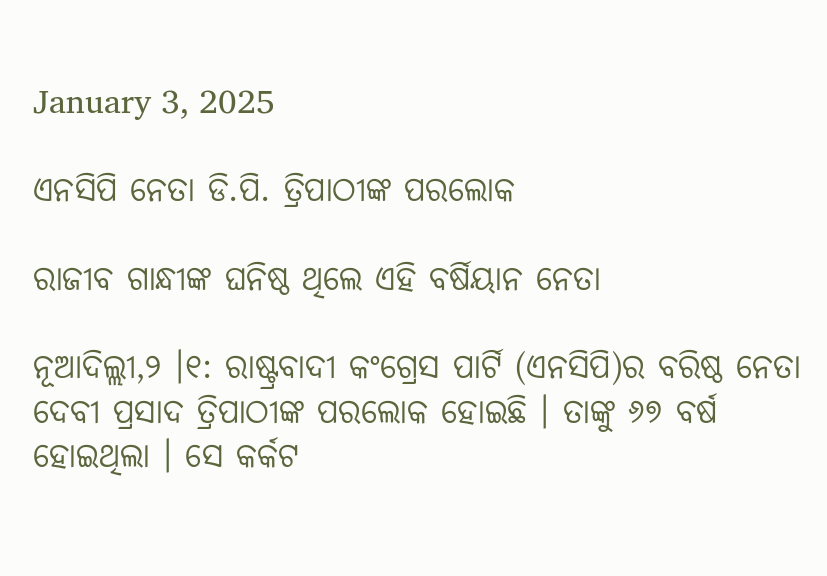January 3, 2025

ଏନସିପି ନେତା ଡି.ପି. ତ୍ରିପାଠୀଙ୍କ ପରଲୋକ

ରାଜୀବ ଗାନ୍ଧୀଙ୍କ ଘନିଷ୍ଠ ଥିଲେ ଏହି ବର୍ଷିୟାନ ନେତା

ନୂଆଦିଲ୍ଲୀ,୨ ।୧: ରାଷ୍ଟ୍ରବାଦୀ କଂଗ୍ରେସ ପାର୍ଟି (ଏନସିପି)ର ବରିଷ୍ଠ ନେତା ଦେବୀ ପ୍ରସାଦ ତ୍ରିପାଠୀଙ୍କ ପରଲୋକ ହୋଇଛି । ତାଙ୍କୁ ୬୭ ବର୍ଷ ହୋଇଥିଲା । ସେ କର୍କଟ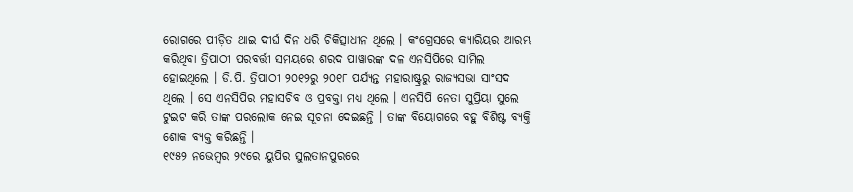ରୋଗରେ ପୀଡ଼ିତ ଥାଇ ଦୀର୍ଘ ଦିନ ଧରି ଚିକିତ୍ସାଧୀନ ଥିଲେ । କଂଗ୍ରେସରେ କ୍ୟାରିୟର ଆରମ୍ଭ କରିଥିବା ତ୍ରିପାଠୀ ପରବର୍ତ୍ତୀ ସମୟରେ ଶରଦ ପାୱାରଙ୍କ ଦଳ ଏନସିପିରେ ସାମିଲ ହୋଇଥିଲେ । ଡି.ପି. ତ୍ରିପାଠୀ ୨୦୧୨ରୁ ୨୦୧୮ ପର୍ଯ୍ୟନ୍ତ ମହାରାଷ୍ଟ୍ରରୁ ରାଜ୍ୟସଭା ସାଂସଦ ଥିଲେ । ସେ ଏନସିପିର ମହାସଚିବ ଓ ପ୍ରବକ୍ତା ମଧ୍ୟ ଥିଲେ । ଏନସିପି ନେତା ସୁପ୍ରିୟା ସୁଲେ ଟୁଇଟ କରି ତାଙ୍କ ପରଲୋକ ନେଇ ସୂଚନା ଦେଇଛନ୍ତି । ତାଙ୍କ ବିୟୋଗରେ ବହୁ ବିଶିଷ୍ଟ ବ୍ୟକ୍ତି ଶୋକ ବ୍ୟକ୍ତ କରିଛନ୍ତି ।
୧୯୫୨ ନଭେମ୍ବର ୨୯ରେ ୟୁପିର ସୁଲତାନପୁରରେ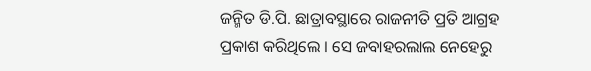ଜନ୍ମିତ ଡି.ପି. ଛାତ୍ରାବସ୍ଥାରେ ରାଜନୀତି ପ୍ରତି ଆଗ୍ରହ ପ୍ରକାଶ କରିଥିଲେ । ସେ ଜବାହରଲାଲ ନେହେରୁ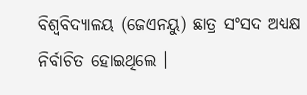ବିଶ୍ୱବିଦ୍ୟାଳୟ (ଜେଏନୟୁ) ଛାତ୍ର ସଂସଦ ଅଧ୍ୟକ୍ଷ ନିର୍ବାଚିତ ହୋଇଥିଲେ ।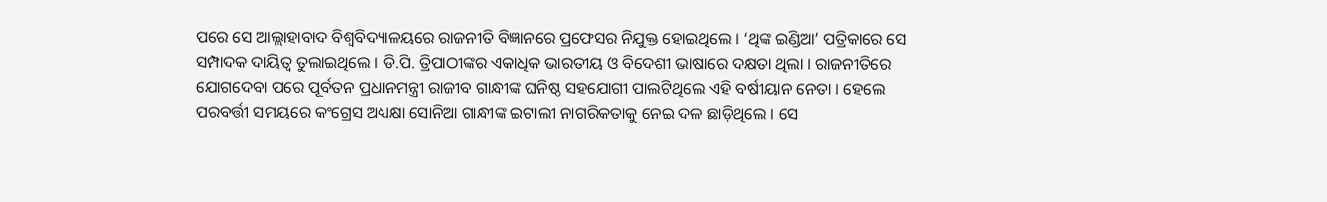ପରେ ସେ ଆଲ୍ଲାହାବାଦ ବିଶ୍ୱବିଦ୍ୟାଳୟରେ ରାଜନୀତି ବିଜ୍ଞାନରେ ପ୍ରଫେସର ନିଯୁକ୍ତ ହୋଇଥିଲେ । ‘ଥିଙ୍କ ଇଣ୍ଡିଆ’ ପତ୍ରିକାରେ ସେ ସମ୍ପାଦକ ଦାୟିତ୍ୱ ତୁଲାଇଥିଲେ । ଡି.ପି. ତ୍ରିପାଠୀଙ୍କର ଏକାଧିକ ଭାରତୀୟ ଓ ବିଦେଶୀ ଭାଷାରେ ଦକ୍ଷତା ଥିଲା । ରାଜନୀତିରେ ଯୋଗଦେବା ପରେ ପୂର୍ବତନ ପ୍ରଧାନମନ୍ତ୍ରୀ ରାଜୀବ ଗାନ୍ଧୀଙ୍କ ଘନିଷ୍ଠ ସହଯୋଗୀ ପାଲଟିଥିଲେ ଏହି ବର୍ଷୀୟାନ ନେତା । ହେଲେ ପରବର୍ତ୍ତୀ ସମୟରେ କଂଗ୍ରେସ ଅଧ୍ୟକ୍ଷା ସୋନିଆ ଗାନ୍ଧୀଙ୍କ ଇଟାଲୀ ନାଗରିକତାକୁ ନେଇ ଦଳ ଛାଡ଼ିଥିଲେ । ସେ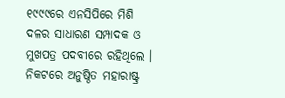୧୯୯୯ରେ ଏନସିପିରେ ମିଶି ଦଳର ସାଧାରଣ ସମ୍ପାଦକ ଓ ମୁଖପତ୍ର ପଦବୀରେ ରହିଥିଲେ । ନିକଟରେ ଅନୁଷ୍ଠିତ ମହାରାଷ୍ଟ୍ର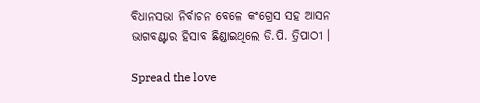ବିଧାନସଭା ନିର୍ବାଚନ ବେଳେ କଂଗ୍ରେସ ସହ ଆସନ ଭାଗବଣ୍ଟାର ହିସାବ ଛିଣ୍ଡାଇଥିଲେ ଡି.ପି. ତ୍ରିପାଠୀ ।

Spread the love